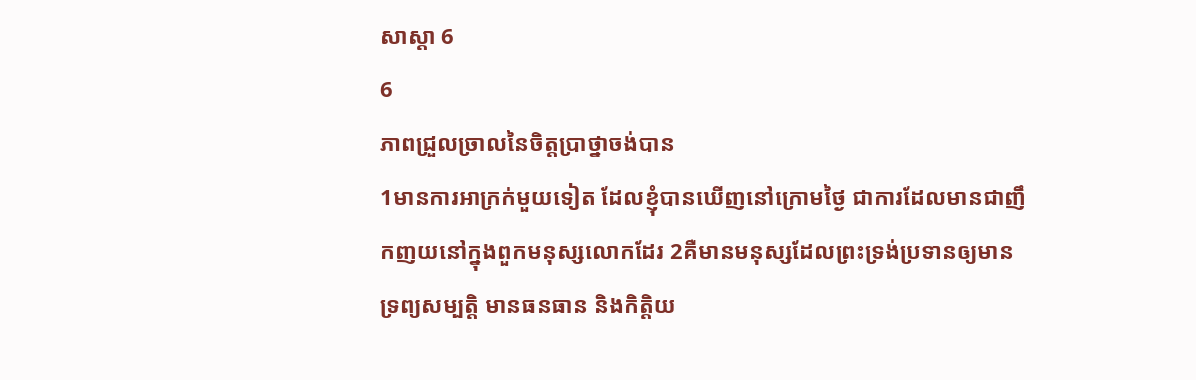សាស្តា 6
6
ភាពជ្រួលច្រាលនៃចិត្តប្រាថ្នាចង់បាន
1មានការអាក្រក់មួយទៀត ដែលខ្ញុំបានឃើញនៅក្រោមថ្ងៃ ជាការដែលមានជាញឹកញយនៅក្នុងពួកមនុស្សលោកដែរ 2គឺមានមនុស្សដែលព្រះទ្រង់ប្រទានឲ្យមានទ្រព្យសម្បត្តិ មានធនធាន និងកិត្តិយ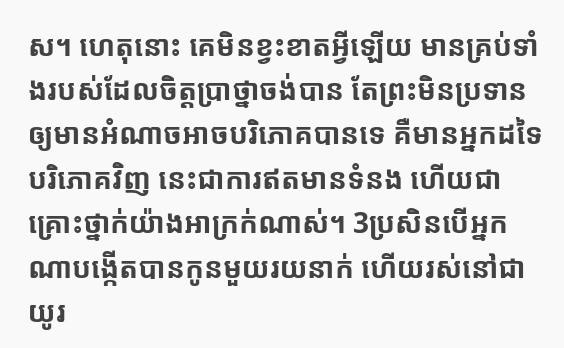ស។ ហេតុនោះ គេមិនខ្វះខាតអ្វីឡើយ មានគ្រប់ទាំងរបស់ដែលចិត្តប្រាថ្នាចង់បាន តែព្រះមិនប្រទានឲ្យមានអំណាចអាចបរិភោគបានទេ គឺមានអ្នកដទៃបរិភោគវិញ នេះជាការឥតមានទំនង ហើយជាគ្រោះថ្នាក់យ៉ាងអាក្រក់ណាស់។ 3ប្រសិនបើអ្នកណាបង្កើតបានកូនមួយរយនាក់ ហើយរស់នៅជាយូរ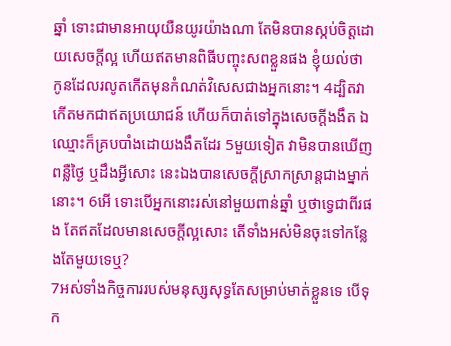ឆ្នាំ ទោះជាមានអាយុយឺនយូរយ៉ាងណា តែមិនបានស្កប់ចិត្តដោយសេចក្ដីល្អ ហើយឥតមានពិធីបញ្ចុះសពខ្លួនផង ខ្ញុំយល់ថា កូនដែលរលូតកើតមុនកំណត់វិសេសជាងអ្នកនោះ។ 4ដ្បិតវាកើតមកជាឥតប្រយោជន៍ ហើយក៏បាត់ទៅក្នុងសេចក្ដីងងឹត ឯឈ្មោះក៏គ្របបាំងដោយងងឹតដែរ 5មួយទៀត វាមិនបានឃើញពន្លឺថ្ងៃ ឬដឹងអ្វីសោះ នេះឯងបានសេចក្ដីស្រាកស្រាន្តជាងម្នាក់នោះ។ 6អើ ទោះបើអ្នកនោះរស់នៅមួយពាន់ឆ្នាំ ឬថាទ្វេជាពីរផង តែឥតដែលមានសេចក្ដីល្អសោះ តើទាំងអស់មិនចុះទៅកន្លែងតែមួយទេឬ?
7អស់ទាំងកិច្ចការរបស់មនុស្សសុទ្ធតែសម្រាប់មាត់ខ្លួនទេ បើទុក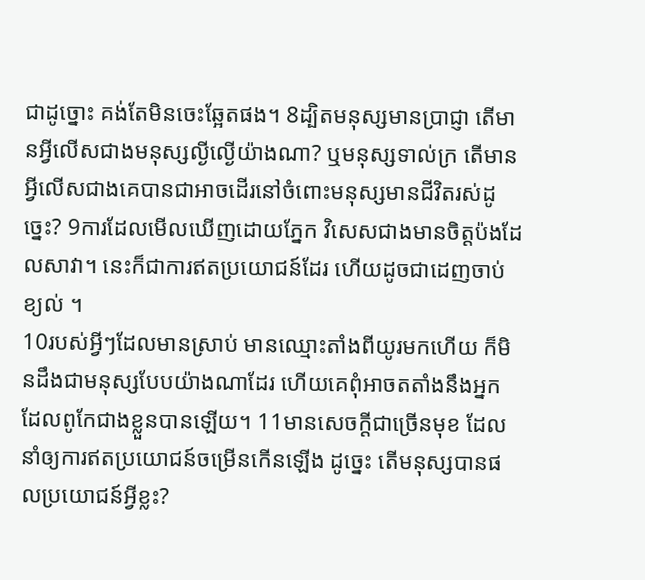ជាដូច្នោះ គង់តែមិនចេះឆ្អែតផង។ 8ដ្បិតមនុស្សមានប្រាជ្ញា តើមានអ្វីលើសជាងមនុស្សល្ងីល្ងើយ៉ាងណា? ឬមនុស្សទាល់ក្រ តើមានអ្វីលើសជាងគេបានជាអាចដើរនៅចំពោះមនុស្សមានជីវិតរស់ដូច្នេះ? 9ការដែលមើលឃើញដោយភ្នែក វិសេសជាងមានចិត្តប៉ងដែលសាវា។ នេះក៏ជាការឥតប្រយោជន៍ដែរ ហើយដូចជាដេញចាប់ខ្យល់ ។
10របស់អ្វីៗដែលមានស្រាប់ មានឈ្មោះតាំងពីយូរមកហើយ ក៏មិនដឹងជាមនុស្សបែបយ៉ាងណាដែរ ហើយគេពុំអាចតតាំងនឹងអ្នកដែលពូកែជាងខ្លួនបានឡើយ។ 11មានសេចក្ដីជាច្រើនមុខ ដែលនាំឲ្យការឥតប្រយោជន៍ចម្រើនកើនឡើង ដូច្នេះ តើមនុស្សបានផលប្រយោជន៍អ្វីខ្លះ?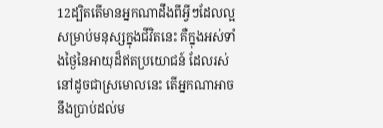12ដ្បិតតើមានអ្នកណាដឹងពីអ្វីៗដែលល្អសម្រាប់មនុស្សក្នុងជីវិតនេះ គឺក្នុងអស់ទាំងថ្ងៃនៃអាយុដ៏ឥតប្រយោជន៍ ដែលរស់នៅដូចជាស្រមោលនេះ តើអ្នកណាអាចនឹងប្រាប់ដល់ម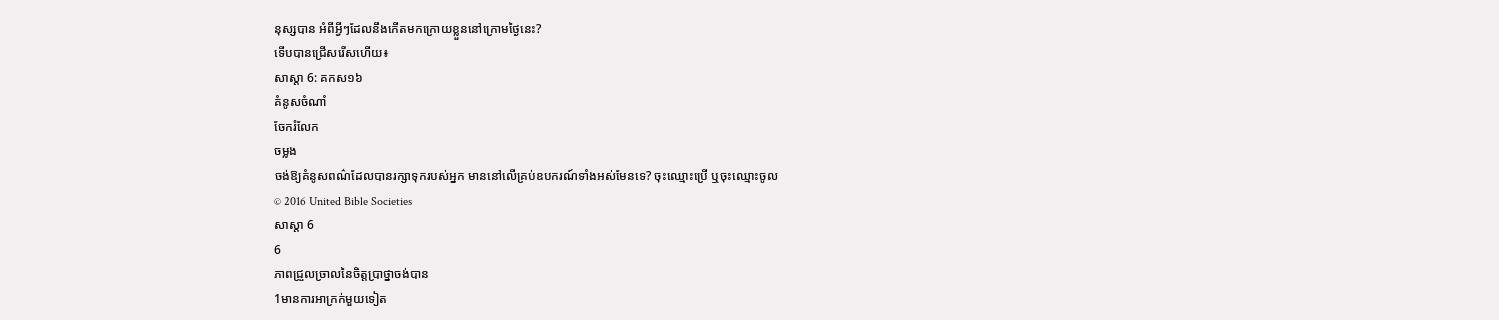នុស្សបាន អំពីអ្វីៗដែលនឹងកើតមកក្រោយខ្លួននៅក្រោមថ្ងៃនេះ?
ទើបបានជ្រើសរើសហើយ៖
សាស្តា 6: គកស១៦
គំនូសចំណាំ
ចែករំលែក
ចម្លង
ចង់ឱ្យគំនូសពណ៌ដែលបានរក្សាទុករបស់អ្នក មាននៅលើគ្រប់ឧបករណ៍ទាំងអស់មែនទេ? ចុះឈ្មោះប្រើ ឬចុះឈ្មោះចូល
© 2016 United Bible Societies
សាស្តា 6
6
ភាពជ្រួលច្រាលនៃចិត្តប្រាថ្នាចង់បាន
1មានការអាក្រក់មួយទៀត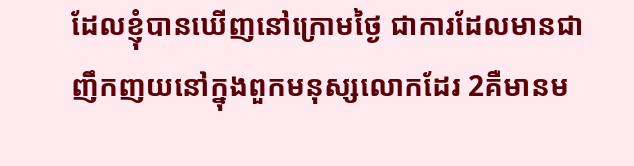ដែលខ្ញុំបានឃើញនៅក្រោមថ្ងៃ ជាការដែលមានជាញឹកញយនៅក្នុងពួកមនុស្សលោកដែរ 2គឺមានម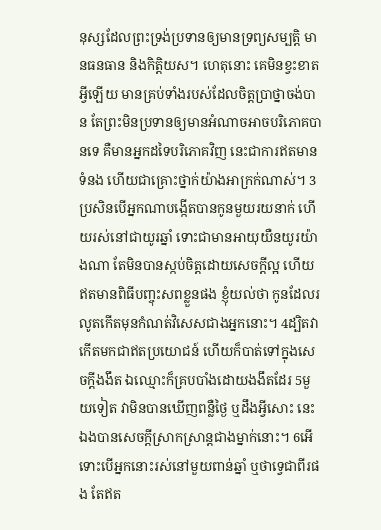នុស្សដែលព្រះទ្រង់ប្រទានឲ្យមានទ្រព្យសម្បត្តិ មានធនធាន និងកិត្តិយស។ ហេតុនោះ គេមិនខ្វះខាតអ្វីឡើយ មានគ្រប់ទាំងរបស់ដែលចិត្តប្រាថ្នាចង់បាន តែព្រះមិនប្រទានឲ្យមានអំណាចអាចបរិភោគបានទេ គឺមានអ្នកដទៃបរិភោគវិញ នេះជាការឥតមានទំនង ហើយជាគ្រោះថ្នាក់យ៉ាងអាក្រក់ណាស់។ 3ប្រសិនបើអ្នកណាបង្កើតបានកូនមួយរយនាក់ ហើយរស់នៅជាយូរឆ្នាំ ទោះជាមានអាយុយឺនយូរយ៉ាងណា តែមិនបានស្កប់ចិត្តដោយសេចក្ដីល្អ ហើយឥតមានពិធីបញ្ចុះសពខ្លួនផង ខ្ញុំយល់ថា កូនដែលរលូតកើតមុនកំណត់វិសេសជាងអ្នកនោះ។ 4ដ្បិតវាកើតមកជាឥតប្រយោជន៍ ហើយក៏បាត់ទៅក្នុងសេចក្ដីងងឹត ឯឈ្មោះក៏គ្របបាំងដោយងងឹតដែរ 5មួយទៀត វាមិនបានឃើញពន្លឺថ្ងៃ ឬដឹងអ្វីសោះ នេះឯងបានសេចក្ដីស្រាកស្រាន្តជាងម្នាក់នោះ។ 6អើ ទោះបើអ្នកនោះរស់នៅមួយពាន់ឆ្នាំ ឬថាទ្វេជាពីរផង តែឥត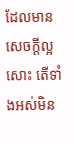ដែលមានសេចក្ដីល្អសោះ តើទាំងអស់មិន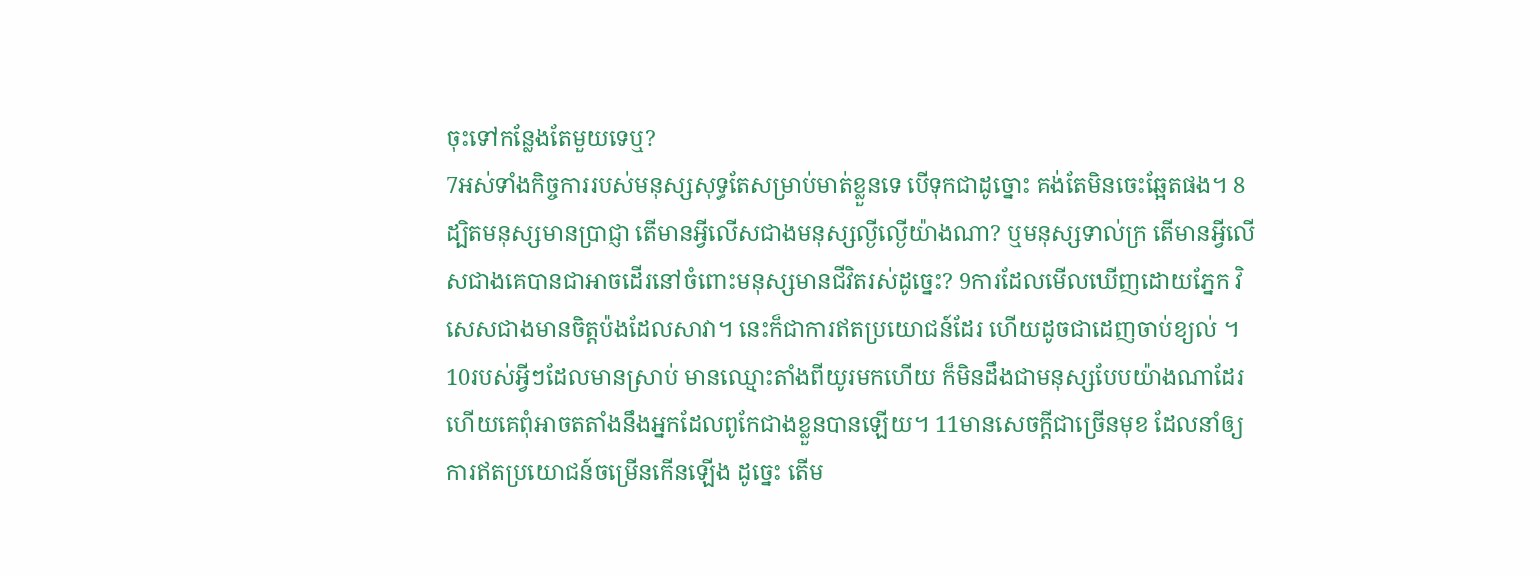ចុះទៅកន្លែងតែមួយទេឬ?
7អស់ទាំងកិច្ចការរបស់មនុស្សសុទ្ធតែសម្រាប់មាត់ខ្លួនទេ បើទុកជាដូច្នោះ គង់តែមិនចេះឆ្អែតផង។ 8ដ្បិតមនុស្សមានប្រាជ្ញា តើមានអ្វីលើសជាងមនុស្សល្ងីល្ងើយ៉ាងណា? ឬមនុស្សទាល់ក្រ តើមានអ្វីលើសជាងគេបានជាអាចដើរនៅចំពោះមនុស្សមានជីវិតរស់ដូច្នេះ? 9ការដែលមើលឃើញដោយភ្នែក វិសេសជាងមានចិត្តប៉ងដែលសាវា។ នេះក៏ជាការឥតប្រយោជន៍ដែរ ហើយដូចជាដេញចាប់ខ្យល់ ។
10របស់អ្វីៗដែលមានស្រាប់ មានឈ្មោះតាំងពីយូរមកហើយ ក៏មិនដឹងជាមនុស្សបែបយ៉ាងណាដែរ ហើយគេពុំអាចតតាំងនឹងអ្នកដែលពូកែជាងខ្លួនបានឡើយ។ 11មានសេចក្ដីជាច្រើនមុខ ដែលនាំឲ្យការឥតប្រយោជន៍ចម្រើនកើនឡើង ដូច្នេះ តើម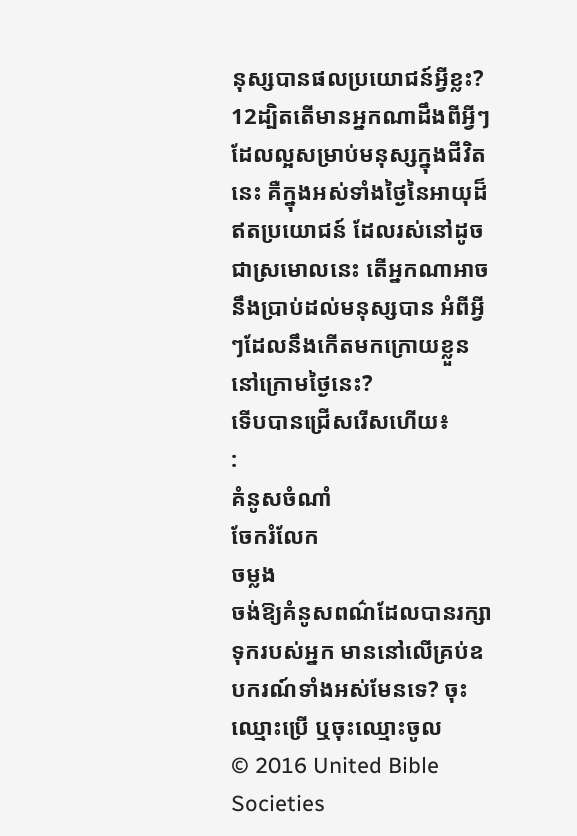នុស្សបានផលប្រយោជន៍អ្វីខ្លះ? 12ដ្បិតតើមានអ្នកណាដឹងពីអ្វីៗដែលល្អសម្រាប់មនុស្សក្នុងជីវិតនេះ គឺក្នុងអស់ទាំងថ្ងៃនៃអាយុដ៏ឥតប្រយោជន៍ ដែលរស់នៅដូចជាស្រមោលនេះ តើអ្នកណាអាចនឹងប្រាប់ដល់មនុស្សបាន អំពីអ្វីៗដែលនឹងកើតមកក្រោយខ្លួននៅក្រោមថ្ងៃនេះ?
ទើបបានជ្រើសរើសហើយ៖
:
គំនូសចំណាំ
ចែករំលែក
ចម្លង
ចង់ឱ្យគំនូសពណ៌ដែលបានរក្សាទុករបស់អ្នក មាននៅលើគ្រប់ឧបករណ៍ទាំងអស់មែនទេ? ចុះឈ្មោះប្រើ ឬចុះឈ្មោះចូល
© 2016 United Bible Societies